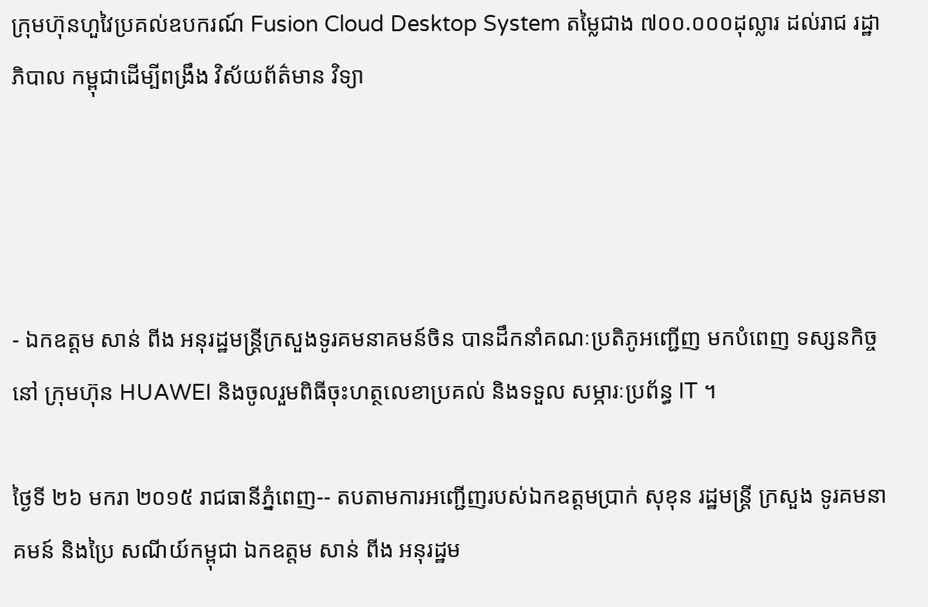ក្រុមហ៊ុនហួវៃប្រគល់ឧបករណ៍ Fusion Cloud Desktop System តម្លៃជាង ៧០០.០០០ដុល្លារ ដល់រាជ រដ្ឋាភិបាល កម្ពុជាដើម្បីពង្រឹង វិស័យព័ត៌មាន វិទ្យា




- ឯកឧត្តម សាន់ ពីង អនុរដ្ឋមន្រ្តីក្រសួងទូរគមនាគមន៍ចិន បានដឹកនាំគណៈប្រតិភូអញ្ជើញ មកបំពេញ ទស្សនកិច្ចនៅ ក្រុមហ៊ុន HUAWEI និងចូលរួមពិធីចុះហត្ថលេខាប្រគល់ និងទទួល សម្ភារៈប្រព័ន្ធ IT ។

ថ្ងៃទី ២៦ មករា ២០១៥ រាជធានីភ្នំពេញ-- តបតាមការអញ្ជើញរបស់ឯកឧត្តមប្រាក់ សុខុន រដ្ឋមន្ត្រី ក្រសួង ទូរគមនាគមន៍ និងប្រៃ សណីយ៍កម្ពុជា ឯកឧត្តម សាន់ ពីង អនុរដ្ឋម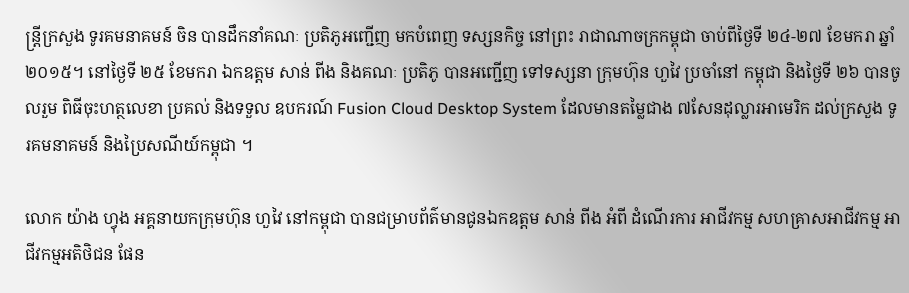ន្ត្រីក្រសួង ទូរគមនាគមន៍ ចិន បានដឹកនាំគណៈ ប្រតិភូអញ្ជើញ មកបំពេញ ទស្សនកិច្ច នៅព្រះ រាជាណាចក្រកម្ពុជា ចាប់ពីថ្ងៃទី ២៤-២៧ ខែមករា ឆ្នាំ ២០១៥។ នៅថ្ងៃទី ២៥ ខែមករា ឯកឧត្តម សាន់ ពីង និងគណៈ ប្រតិភូ បានអញ្ជើញ ទៅទស្សនា ក្រុមហ៊ុន ហួវៃ ប្រចាំនៅ កម្ពុជា និងថ្ងៃទី ២៦ បានចូលរួម ពិធីចុះហត្ថលេខា ប្រគល់ និងទទួល ឧបករណ៍ Fusion Cloud Desktop System ដែលមានតម្លៃជាង ៧សែនដុល្លារអាមេរិក ដល់ក្រសួង ទូរគមនាគមន៍ និងប្រៃសណីយ៍កម្ពុជា ។

លោក យ៉ាង ហ្វុង អគ្គនាយកក្រុមហ៊ុន ហួវៃ នៅកម្ពុជា បានជម្រាបព័ត៌មានជូនឯកឧត្តម សាន់ ពីង អំពី ដំណើរការ អាជីវកម្ម សហគ្រាសអាជីវកម្ម អាជីវកម្មអតិថិជន ផែន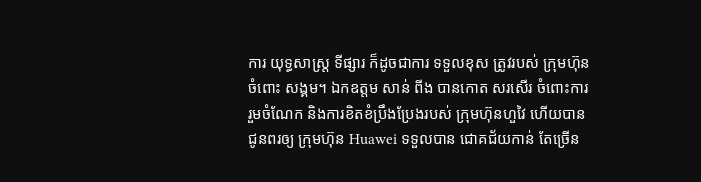ការ យុទ្ធសាស្រ្ត ទីផ្សារ ក៏ដូចជាការ ទទួលខុស ត្រូវរបស់ ក្រុមហ៊ុនចំពោះ សង្គម។ ឯកឧត្តម សាន់ ពីង បានកោត សរសើរ ចំពោះការ រួមចំណែក និងការខិតខំប្រឹងប្រែងរបស់ ក្រុមហ៊ុនហួវៃ ហើយបាន ជូនពរឲ្យ ក្រុមហ៊ុន Huawei ទទួលបាន ជោគជ័យកាន់ តែច្រើន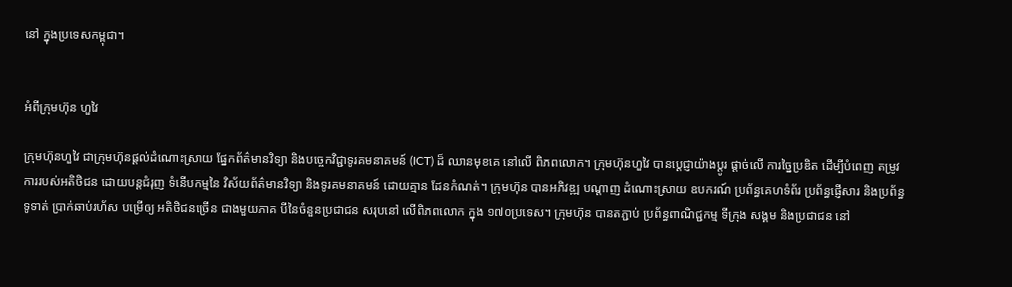នៅ ក្នុងប្រទេសកម្ពុជា។


អំពីក្រុមហ៊ុន ហួវៃ

ក្រុមហ៊ុនហួវៃ ជាក្រុមហ៊ុនផ្តល់ដំណោះស្រាយ ផ្នែកព័ត៌មានវិទ្យា និងបច្ចេកវិជ្ជាទូរគមនាគមន៍ (ICT) ដ៏ ឈានមុខគេ នៅលើ ពិភពលោក។ ក្រុមហ៊ុនហួវៃ បានប្តេជ្ញាយ៉ាងប្តូរ ផ្តាច់លើ ការច្នៃប្រឌិត ដើម្បីបំពេញ តម្រូវការរបស់អតិថិជន ដោយបន្តជំរុញ ទំនើបកម្មនៃ វិស័យព័ត៌មានវិទ្យា និងទូរគមនាគមន៍ ដោយគ្មាន ដែនកំណត់។ ក្រុមហ៊ុន បានអភិវឌ្ឍ បណ្តាញ ដំណោះស្រាយ ឧបករណ៍ ប្រព័ន្ធគេហទំព័រ ប្រព័ន្ធផ្ញើសារ និងប្រព័ន្ធទូទាត់ ប្រាក់ឆាប់រហ័ស បម្រើឲ្យ អតិថិជនច្រើន ជាងមួយភាគ បីនៃចំនួនប្រជាជន សរុបនៅ លើពិភពលោក ក្នុង ១៧០ប្រទេស។ ក្រុមហ៊ុន បានតភ្ជាប់ ប្រព័ន្ធពាណិជ្ជកម្ម ទីក្រុង សង្គម និងប្រជាជន នៅ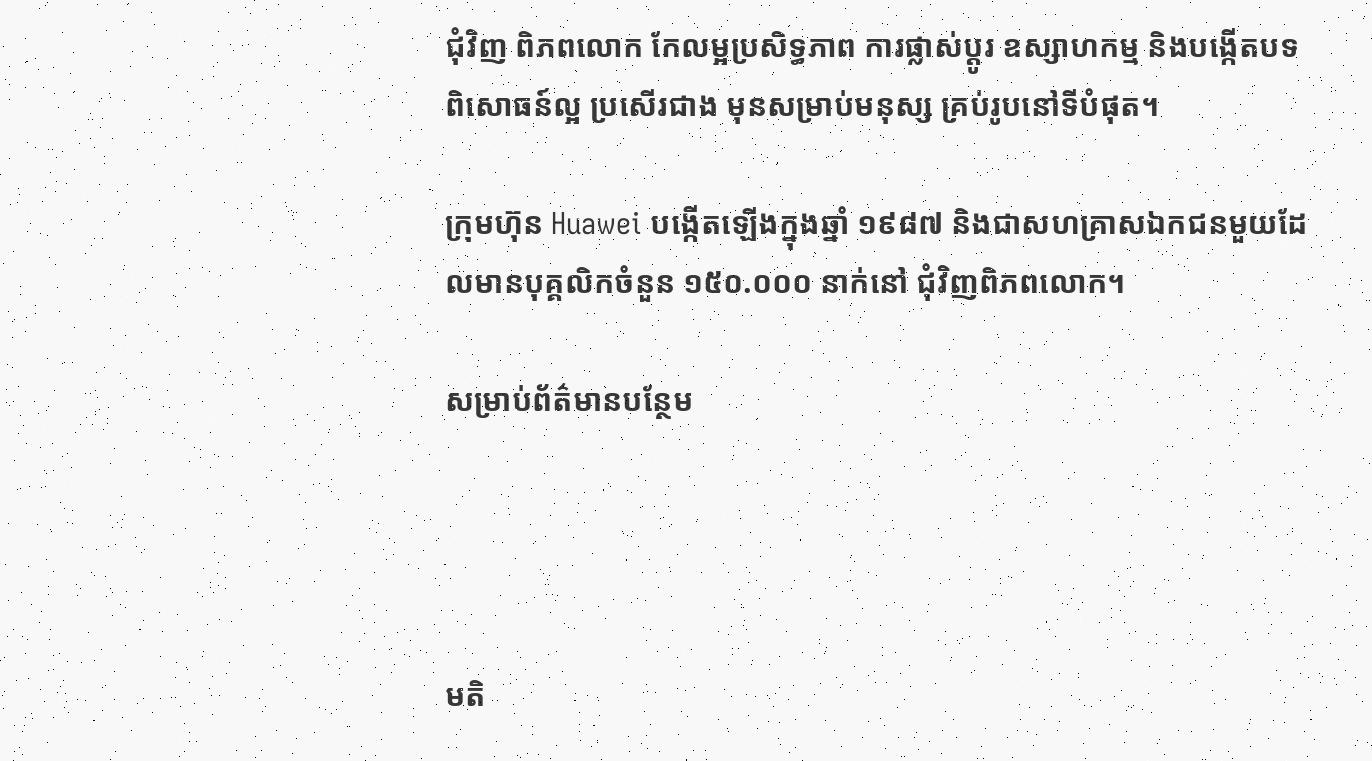ជុំវិញ ពិភពលោក កែលម្អប្រសិទ្ធភាព ការផ្លាស់ប្តូរ ឧស្សាហកម្ម និងបង្កើតបទ ពិសោធន៍ល្អ ប្រសើរជាង មុនសម្រាប់មនុស្ស គ្រប់រូបនៅទីបំផុត។

ក្រុមហ៊ុន Huawei បង្កើតឡើងក្នុងឆ្នាំ ១៩៨៧ និងជាសហគ្រាសឯកជនមួយដែលមានបុគ្គលិកចំនួន ១៥០.០០០ នាក់នៅ ជុំវិញពិភពលោក។

សម្រាប់ព័ត៌មានបន្ថែម




មតិ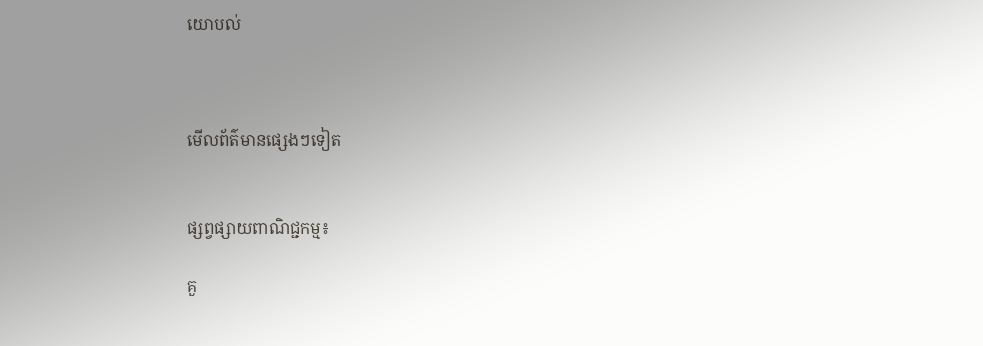យោបល់



មើលព័ត៌មានផ្សេងៗទៀត


ផ្សព្វផ្សាយពាណិជ្ជកម្ម៖

គួ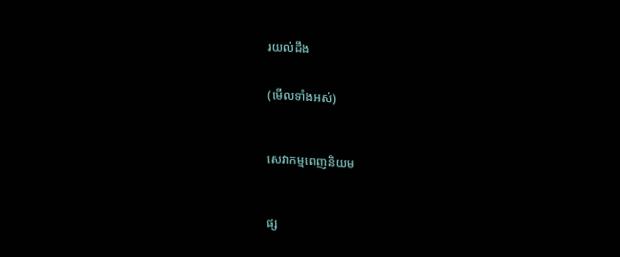រយល់ដឹង


(មើលទាំងអស់)



សេវាកម្មពេញនិយម



ផ្ស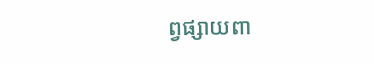ព្វផ្សាយពា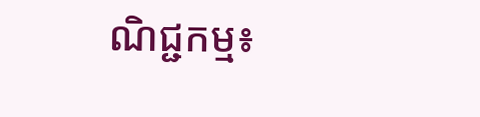ណិជ្ជកម្ម៖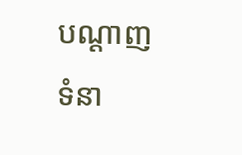បណ្តាញទំនា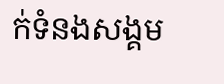ក់ទំនងសង្គម